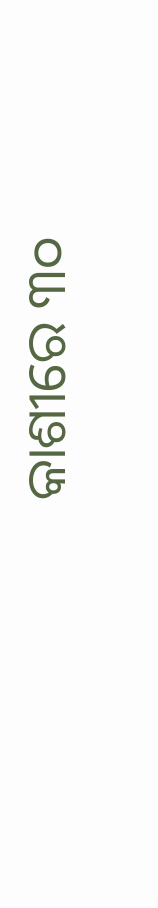କାଶୀରେ ୩୦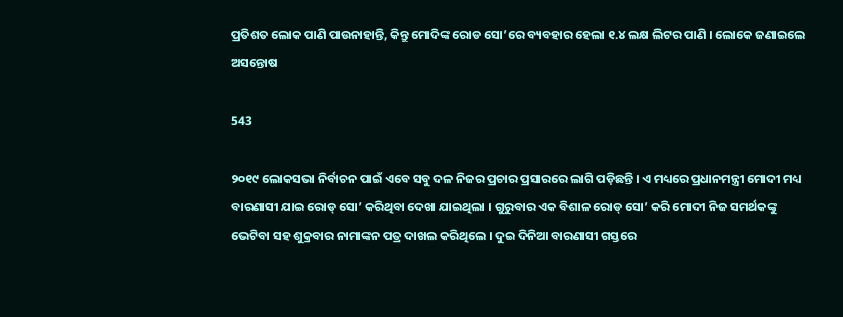ପ୍ରତିଶତ ଲୋକ ପାଣି ପାଉନାହାନ୍ତି, କିନ୍ତୁ ମୋଦିଙ୍କ ରୋଡ ସୋ’ରେ ବ୍ୟବହାର ହେଲା ୧.୪ ଲକ୍ଷ ଲିଟର ପାଣି । ଲୋକେ ଜଣାଇଲେ ଅସନ୍ତୋଷ

543

୨୦୧୯ ଲୋକସଭା ନିର୍ବାଚନ ପାଇଁ ଏବେ ସବୁ ଦଳ ନିଜର ପ୍ରଚାର ପ୍ରସାରରେ ଲାଗି ପଡ଼ିଛନ୍ତି । ଏ ମଧ୍ୟରେ ପ୍ରଧାନମନ୍ତ୍ରୀ ମୋଦୀ ମଧ୍ୟ ବାରଣାସୀ ଯାଇ ରୋଡ୍ ସୋ’ କରିଥିବା ଦେଖା ଯାଇଥିଲା । ଗୁରୁବାର ଏକ ବିଶାଳ ରୋଡ୍ ସୋ’ କରି ମୋଦୀ ନିଜ ସମର୍ଥକଙ୍କୁ ଭେଟିବା ସହ ଶୁକ୍ରବାର ନାମାଙ୍କନ ପତ୍ର ଦାଖଲ କରିଥିଲେ । ଦୁଇ ଦିନିଆ ବାରଣାସୀ ଗସ୍ତରେ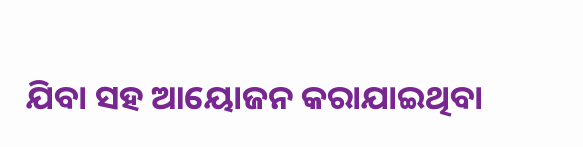ଯିବା ସହ ଆୟୋଜନ କରାଯାଇଥିବା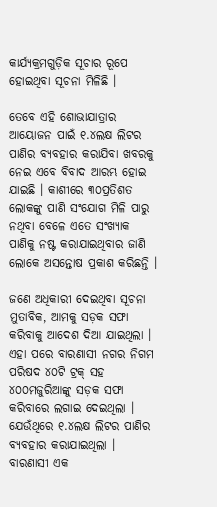କାର୍ଯ୍ୟକ୍ରମଗୁଡ଼ିକ ସୂଚାର ରୂପେ ହୋଇଥିବା ସୂଚନା ମିଳିଛି ।

ତେବେ ଏହି ଶୋଭାଯାତ୍ରାର ଆୟୋଜନ ପାଇଁ ୧.୪ଲକ୍ଷ ଲିଟର ପାଣିର ବ୍ୟବହାର କରାଯିବା ଖବରକୁ ନେଇ ଏବେ ବିବାଦ ଆରମ୍ଭ ହୋଇ ଯାଇଛି । କାଶୀରେ ୩୦ପ୍ରତିଶତ ଲୋକଙ୍କୁ ପାଣି ସଂଯୋଗ ମିଳି ପାରୁ ନଥିବା ବେଳେ ଏତେ ସଂଖ୍ୟାକ ପାଣିକୁ ନଷ୍ଟ କରାଯାଇଥିବାର ଜାଣି ଲୋକେ ଅସନ୍ତୋଷ ପ୍ରକାଶ କରିଛନ୍ତି ।

ଜଣେ ଅଧିକାରୀ ଦେଇଥିବା ସୂଚନା ମୁତାବିକ, ଆମକୁ ସଡ଼କ ସଫା କରିବାକୁ ଆଦେଶ ଦିଆ ଯାଇଥିଲା । ଏହା ପରେ ବାରଣାସୀ ନଗର ନିଗମ ପରିଷଦ ୪୦ଟି ଟ୍ରକ୍ ସହ ୪୦୦ମଜୁରିଆଙ୍କୁ ସଡ଼କ ସଫା କରିବାରେ ଲଗାଇ ଦେଇଥିଲା । ଯେଉଁଥିରେ ୧.୪ଲକ୍ଷ ଲିଟର ପାଣିର ବ୍ୟବହାର କରାଯାଇଥିଲା । ବାରଣାସୀ ଏକ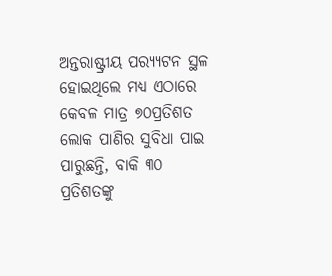ଅନ୍ତରାଷ୍ଟ୍ରୀୟ ପର‌୍ୟ୍ୟଟନ ସ୍ଥଳ ହୋଇଥିଲେ ମଧ୍ୟ ଏଠାରେ କେବଳ ମାତ୍ର ୭୦ପ୍ରତିଶତ ଲୋକ ପାଣିର ସୁବିଧା ପାଇ ପାରୁଛନ୍ତି, ବାକି ୩୦ ପ୍ରତିଶତଙ୍କୁ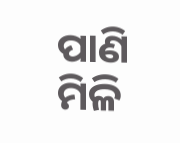ପାଣି ମିଳି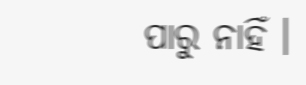ପାରୁ ନାହିଁ ।